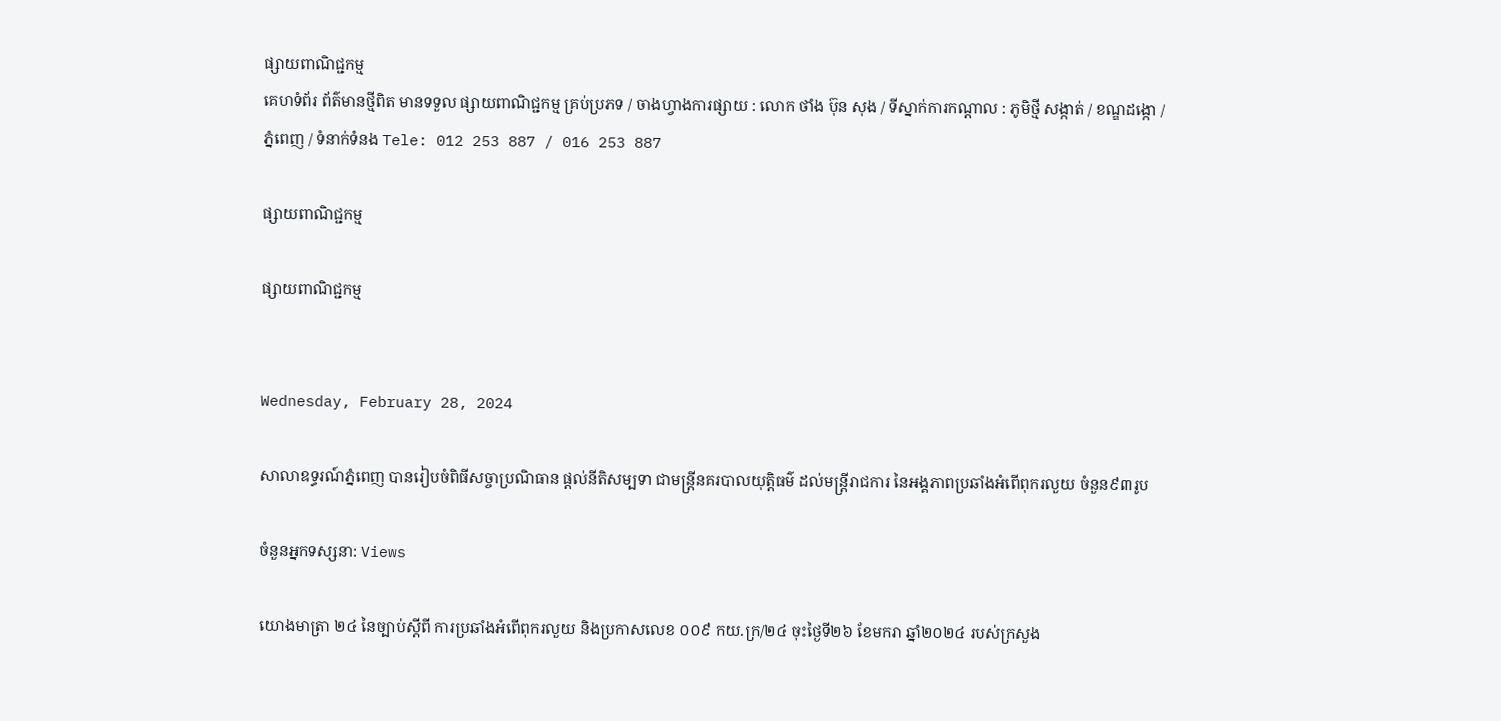ផ្សាយពាណិជ្ជកម្ម
គេហទំព័រ ព័ត៌មានថ្មីពិត មានទទួល ផ្សាយពាណិជ្ជកម្ម គ្រប់ប្រភទ / ចាងហ្វាងការផ្សាយ : លោក ថាំង ប៊ុន សុង / ទីស្នាក់ការកណ្តាល : ភូមិថ្មី សង្កាត់ / ខណ្ឌដង្កោ / ភ្នំពេញ / ទំនាក់ទំនង Tele: 012 253 887 / 016 253 887

ផ្សាយពាណិជ្ជកម្ម

ផ្សាយពាណិជ្ជកម្ម


Wednesday, February 28, 2024

សាលាឧទ្ធរណ៍ភ្នំពេញ បានរៀបចំពិធីសច្ចាប្រណិធាន ផ្ដល់នីតិសម្បទា ជាមន្រ្តីនគរបាលយុត្តិធម៌ ដល់មន្រ្តីរាជការ នៃអង្គភាពប្រឆាំងអំពើពុករលួយ ចំនួន៩៣រូប

ចំនួនអ្នកទស្សនា: Views

យោងមាត្រា ២៤ នៃច្បាប់ស្តីពី ការប្រឆាំងអំពើពុករលួយ និងប្រកាសលេខ ០០៩ កយ.ក្រ/២៤ ចុះថ្ងៃទី២៦ ខែមករា ឆ្នាំ២០២៤ របស់ក្រសួង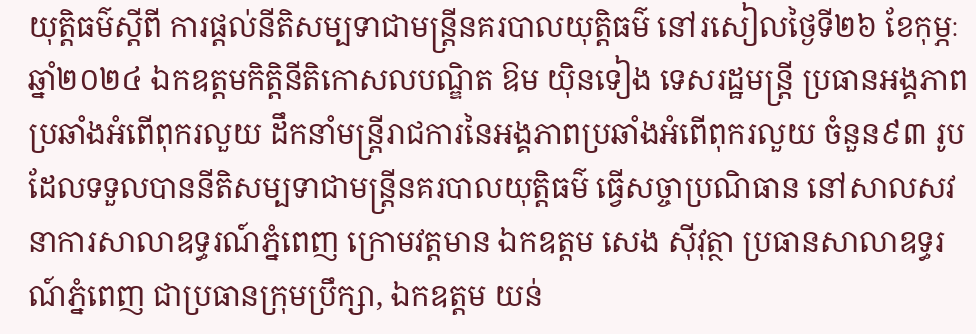យុត្តិធម៌ស្តីពី ការផ្តល់នីតិសម្បទាជាមន្រ្តីនគរបាលយុត្តិធម៌ នៅរសៀលថ្ងៃទី២៦ ខែកុម្ភៈ ឆ្នាំ២០២៤ ឯកឧត្តមកិត្តិនីតិកោសលបណ្ឌិត ឱម យ៉ិនទៀង ទេសរដ្ឋមន្រ្តី ប្រធានអង្គភាពប្រឆាំងអំពើពុករលួយ ដឹកនាំមន្រ្តីរាជការនៃអង្គភាពប្រឆាំងអំពើពុករលួយ ចំនួន៩៣ រូប ដែលទទួលបាននីតិសម្បទាជាមន្រ្តីនគរបាលយុត្តិធម៌ ធ្វើសច្ចាប្រណិធាន នៅសាលសវនាការសាលាឧទ្ធរណ៍ភ្នំពេញ ក្រោមវត្តមាន ឯកឧត្តម សេង ស៊ីវុត្ថា ប្រធានសាលាឧទ្ធរណ៍ភ្នំពេញ ជាប្រធានក្រុមប្រឹក្សា, ឯកឧត្តម យន់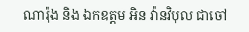ណារ៉ុង និង ឯកឧត្តម អិន វ៉ានវិបុល ជាចៅ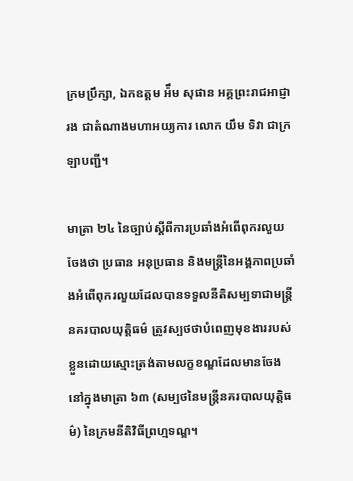ក្រមប្រឹក្សា, ឯកឧត្តម អ៉ឹម សុផាន អគ្គព្រះរាជអាជ្ញារង ជាតំណាងមហាអយ្យការ លោក យឹម ទិវា ជាក្រឡាបញ្ជី។

មាត្រា ២៤ នៃច្បាប់ស្តីពីការប្រឆាំងអំពើពុករលួយចែងថា ប្រធាន អនុប្រធាន និងមន្រ្តីនៃអង្គភាពប្រឆាំងអំពើពុករលួយដែលបានទទួលនីតិសម្បទាជាមន្រ្តីនគរបាលយុត្តិធម៌ ត្រូវស្បថថាបំពេញមុខងាររបស់ខ្លួនដោយស្មោះត្រង់តាមលក្ខខណ្ឌដែលមានចែងនៅក្នុងមាត្រា ៦៣ (សម្បថនៃមន្រ្តីនគរបាលយុត្តិធម៌) នៃក្រមនីតិវិធីព្រហ្មទណ្ឌ។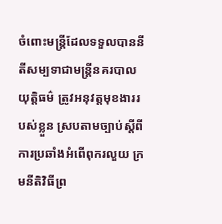ចំពោះមន្រ្តីដែលទទួលបាននីតីសម្បទាជាមន្រ្តីនគរបាលយុត្តិធម៌ ត្រូវអនុវត្តមុខងាររបស់ខ្លួន ស្របតាមច្បាប់ស្តីពីការប្រឆាំងអំពើពុករលួយ ក្រមនីតិវិធីព្រ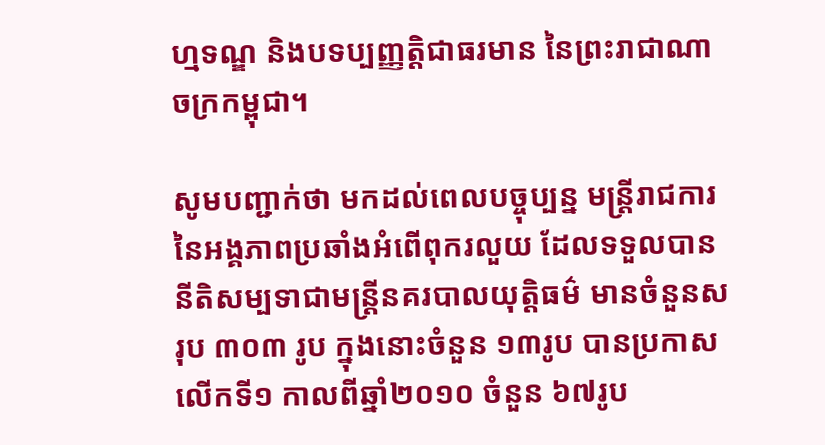ហ្មទណ្ឌ និងបទប្បញ្ញត្តិជាធរមាន នៃព្រះរាជាណាចក្រកម្ពុជា។

សូមបញ្ជាក់ថា មកដល់ពេលបច្ចុប្បន្ន មន្ត្រីរាជការនៃអង្គភាពប្រឆាំងអំពើពុករលួយ ដែលទទួលបាននីតិសម្បទាជាមន្ត្រីនគរបាលយុត្តិធម៌ មានចំនួនសរុប ៣០៣ រូប ក្នុងនោះចំនួន ១៣រូប បានប្រកាសលើកទី១ កាលពីឆ្នាំ២០១០ ចំនួន ៦៧រូប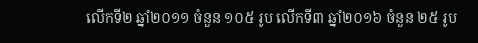លើកទី២ ឆ្នាំ២០១១ ចំនួន ១០៥ រូប លើកទី៣ ឆ្នាំ២០១៦ ចំនួន ២៥ រូប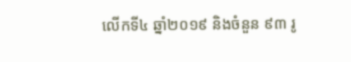លើកទី៤ ឆ្នាំ២០១៩ និងចំនួន ៩៣ រូ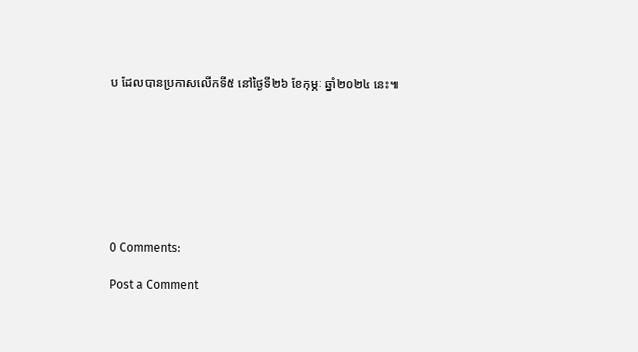ប ដែលបានប្រកាសលើកទី៥ នៅថ្ងៃទី២៦ ខែកុម្ភៈ ឆ្នាំ២០២៤ នេះ៕








0 Comments:

Post a Comment